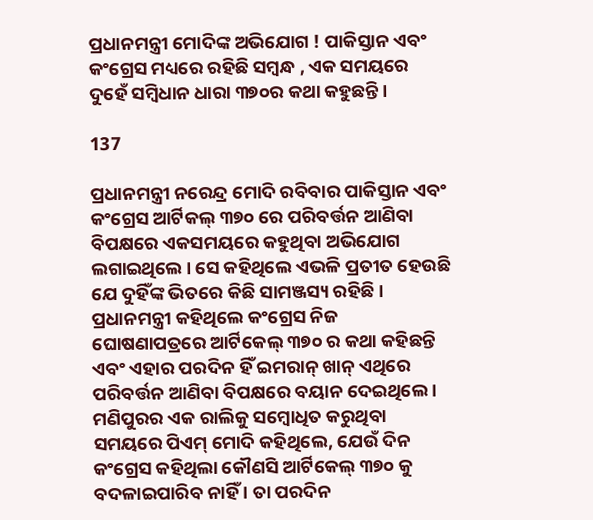ପ୍ରଧାନମନ୍ତ୍ରୀ ମୋଦିଙ୍କ ଅଭିଯୋଗ ! ପାକିସ୍ତାନ ଏବଂ କଂଗ୍ରେସ ମଧ୍ୟରେ ରହିଛି ସମ୍ବନ୍ଧ , ଏକ ସମୟରେ ଦୁହେଁ ସମ୍ବିଧାନ ଧାରା ୩୭୦ର କଥା କହୁଛନ୍ତି ।

137

ପ୍ରଧାନମନ୍ତ୍ରୀ ନରେନ୍ଦ୍ର ମୋଦି ରବିବାର ପାକିସ୍ତାନ ଏବଂ କଂଗ୍ରେସ ଆର୍ଟିକଲ୍ ୩୭୦ ରେ ପରିବର୍ତ୍ତନ ଆଣିବା ବିପକ୍ଷରେ ଏକସମୟରେ କହୁଥିବା ଅଭିଯୋଗ ଲଗାଇଥିଲେ । ସେ କହିଥିଲେ ଏଭଳି ପ୍ରତୀତ ହେଉଛି ଯେ ଦୁହିଁଙ୍କ ଭିତରେ କିଛି ସାମଞ୍ଜସ୍ୟ ରହିଛି । ପ୍ରଧାନମନ୍ତ୍ରୀ କହିଥିଲେ କଂଗ୍ରେସ ନିଜ ଘୋଷଣାପତ୍ରରେ ଆର୍ଟିକେଲ୍ ୩୭୦ ର କଥା କହିଛନ୍ତି ଏବଂ ଏହାର ପରଦିନ ହିଁ ଇମରାନ୍ ଖାନ୍ ଏଥିରେ ପରିବର୍ତ୍ତନ ଆଣିବା ବିପକ୍ଷରେ ବୟାନ ଦେଇଥିଲେ । ମଣିପୁରର ଏକ ରାଲିକୁ ସମ୍ବୋଧିତ କରୁଥିବା ସମୟରେ ପିଏମ୍ ମୋଦି କହିଥିଲେ, ଯେଉଁ ଦିନ କଂଗ୍ରେସ କହିଥିଲା କୌଣସି ଆର୍ଟିକେଲ୍ ୩୭୦ କୁ ବଦଳାଇପାରିବ ନାହିଁ । ତା ପରଦିନ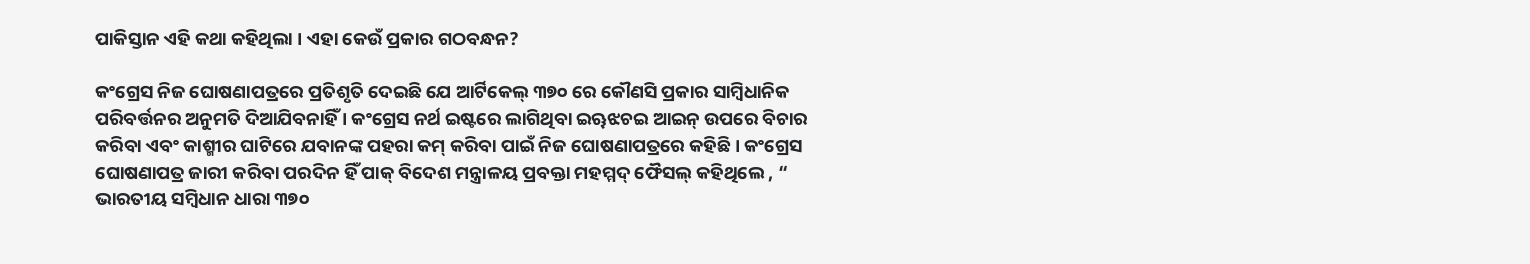ପାକିସ୍ତାନ ଏହି କଥା କହିଥିଲା । ଏହା କେଉଁ ପ୍ରକାର ଗଠବନ୍ଧନ?

କଂଗ୍ରେସ ନିଜ ଘୋଷଣାପତ୍ରରେ ପ୍ରତିଶୃତି ଦେଇଛି ଯେ ଆର୍ଟିକେଲ୍ ୩୭୦ ରେ କୌଣସି ପ୍ରକାର ସାମ୍ବିଧାନିକ ପରିବର୍ତ୍ତନର ଅନୁମତି ଦିଆଯିବନାହିଁ । କଂଗ୍ରେସ ନର୍ଥ ଇଷ୍ଟରେ ଲାଗିଥିବା ଇୠଝଚଇ ଆଇନ୍ ଉପରେ ବିଚାର କରିବା ଏବଂ କାଶ୍ମୀର ଘାଟିରେ ଯବାନଙ୍କ ପହରା କମ୍ କରିବା ପାଇଁ ନିଜ ଘୋଷଣାପତ୍ରରେ କହିଛି । କଂଗ୍ରେସ ଘୋଷଣାପତ୍ର ଜାରୀ କରିବା ପରଦିନ ହିଁ ପାକ୍ ବିଦେଶ ମନ୍ତ୍ରାଳୟ ପ୍ରବକ୍ତା ମହମ୍ମଦ୍ ଫୈସଲ୍ କହିଥିଲେ , “ ଭାରତୀୟ ସମ୍ବିଧାନ ଧାରା ୩୭୦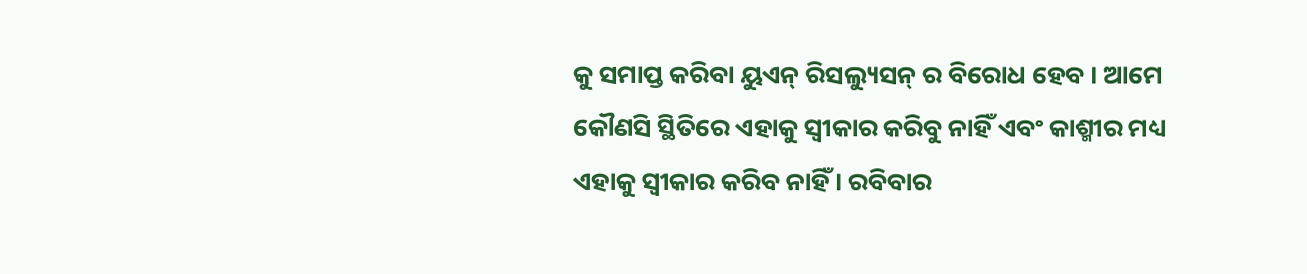କୁ ସମାପ୍ତ କରିବା ୟୁଏନ୍ ରିସଲ୍ୟୁସନ୍ ର ବିରୋଧ ହେବ । ଆମେ କୌଣସି ସ୍ଥିତିରେ ଏହାକୁ ସ୍ୱୀକାର କରିବୁ ନାହିଁ ଏବଂ କାଶ୍ମୀର ମଧ୍ୟ ଏହାକୁ ସ୍ୱୀକାର କରିବ ନାହିଁ । ରବିବାର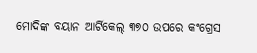ମୋଦିଙ୍କ ବୟାନ ଆର୍ଟିକେଲ୍ ୩୭୦ ଉପରେ କଂଗ୍ରେସ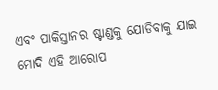ଏବଂ ପାକିସ୍ତାନର ଷ୍ଟାଣ୍ଡକୁ ଯୋଡିବାକୁ ଯାଇ ମୋଦି ଏହି ଆରୋପ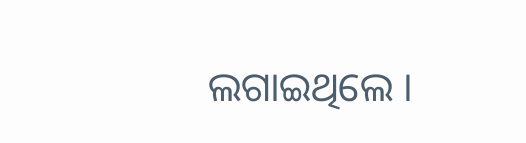ଲଗାଇଥିଲେ ।